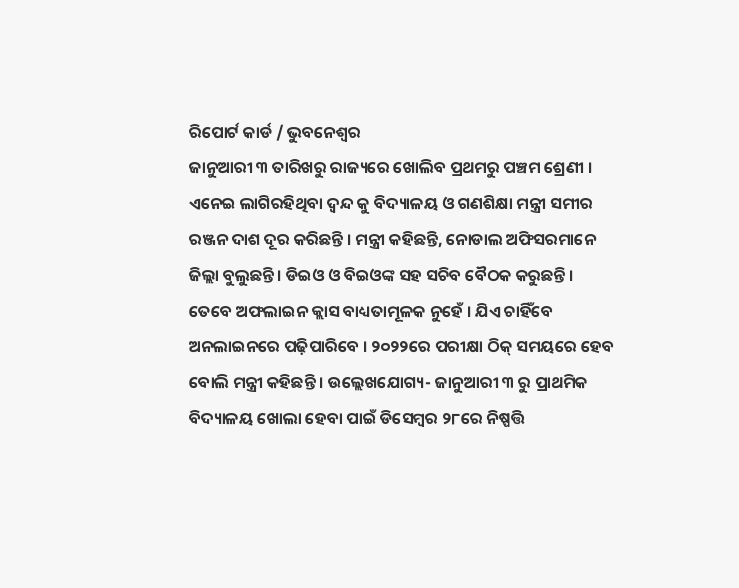ରିପୋର୍ଟ କାର୍ଡ / ଭୁବନେଶ୍ୱର
ଜାନୁଆରୀ ୩ ତାରିଖରୁ ରାଜ୍ୟରେ ଖୋଲିବ ପ୍ରଥମରୁ ପଞ୍ଚମ ଶ୍ରେଣୀ । ଏନେଇ ଲାଗିରହିଥିବା ଦ୍ବନ୍ଦ କୁ ବିଦ୍ୟାଳୟ ଓ ଗଣଶିକ୍ଷା ମନ୍ତ୍ରୀ ସମୀର ରଞ୍ଜନ ଦାଶ ଦୂର କରିଛନ୍ତି । ମନ୍ତ୍ରୀ କହିଛନ୍ତି, ନୋଡାଲ ଅଫିସରମାନେ ଜିଲ୍ଲା ବୁଲୁଛନ୍ତି । ଡିଇଓ ଓ ବିଇଓଙ୍କ ସହ ସଚିବ ବୈଠକ କରୁଛନ୍ତି । ତେବେ ଅଫଲାଇନ କ୍ଲାସ ବାଧ୍ୟତାମୂଳକ ନୁହେଁ । ଯିଏ ଚାହିଁବେ ଅନଲାଇନରେ ପଢ଼ିପାରିବେ । ୨୦୨୨ରେ ପରୀକ୍ଷା ଠିକ୍ ସମୟରେ ହେବ ବୋଲି ମନ୍ତ୍ରୀ କହିଛନ୍ତି । ଉଲ୍ଲେଖଯୋଗ୍ୟ- ଜାନୁଆରୀ ୩ ରୁ ପ୍ରାଥମିକ ବିଦ୍ୟାଳୟ ଖୋଲା ହେବା ପାଇଁ ଡିସେମ୍ବର ୨୮ରେ ନିଷ୍ପତ୍ତି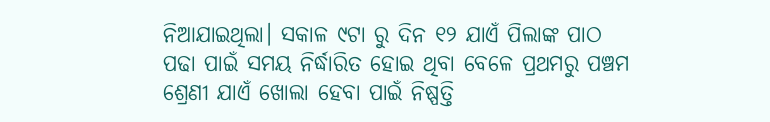ନିଆଯାଇଥିଲା। ସକାଳ ୯ଟା ରୁ ଦିନ ୧୨ ଯାଏଁ ପିଲାଙ୍କ ପାଠ ପଢା ପାଇଁ ସମୟ ନିର୍ଦ୍ଧାରିତ ହୋଇ ଥିବା ବେଳେ ପ୍ରଥମରୁ ପଞ୍ଚମ ଶ୍ରେଣୀ ଯାଏଁ ଖୋଲା ହେବା ପାଇଁ ନିଷ୍ପତ୍ତି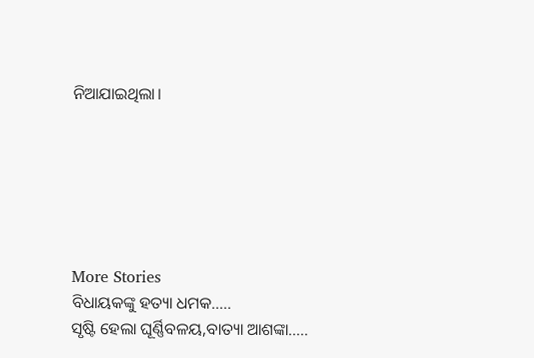ନିଆଯାଇଥିଲା।






More Stories
ବିଧାୟକଙ୍କୁ ହତ୍ୟା ଧମକ…..
ସୃଷ୍ଟି ହେଲା ଘୂର୍ଣ୍ଣିବଳୟ,ବାତ୍ୟା ଆଶଙ୍କା…..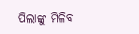ପିଲାଙ୍କୁ ମିଳିବ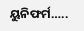ୟୁନିଫର୍ମ…..